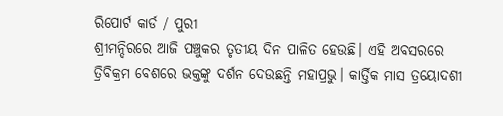ରିପୋର୍ଟ କାର୍ଡ / ପୁରୀ
ଶ୍ରୀମନ୍ଦିରରେ ଆଜି ପଞ୍ଚୁକର ତୃତୀୟ ଦିନ ପାଳିତ ହେଉଛି। ଏହି ଅବସରରେ ତ୍ରିବିକ୍ରମ ବେଶରେ ଭକ୍ତଙ୍କୁ ଦର୍ଶନ ଦେଉଛନ୍ତି ମହାପ୍ରଭୁ। କାର୍ତ୍ତିକ ମାସ ତ୍ରୟୋଦଶୀ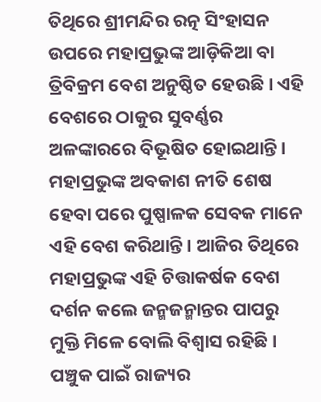ତିଥିରେ ଶ୍ରୀମନ୍ଦିର ରତ୍ନ ସିଂହାସନ ଉପରେ ମହାପ୍ରଭୁଙ୍କ ଆଡ଼ିକିଆ ବା ତ୍ରିବିକ୍ରମ ବେଶ ଅନୁଷ୍ଠିତ ହେଉଛି। ଏହି ବେଶରେ ଠାକୁର ସୁବର୍ଣ୍ଣର ଅଳଙ୍କାରରେ ବିଭୂଷିତ ହୋଇଥାନ୍ତି । ମହାପ୍ରଭୁଙ୍କ ଅବକାଶ ନୀତି ଶେଷ ହେବା ପରେ ପୁଷ୍ପାଳକ ସେବକ ମାନେ ଏହି ବେଶ କରିଥାନ୍ତି। ଆଜିର ତିଥିରେ ମହାପ୍ରଭୁଙ୍କ ଏହି ଚିତ୍ତାକର୍ଷକ ବେଶ ଦର୍ଶନ କଲେ ଜନ୍ମଜନ୍ମାନ୍ତର ପାପରୁ ମୁକ୍ତି ମିଳେ ବୋଲି ବିଶ୍ୱାସ ରହିଛି । ପଞ୍ଚୁକ ପାଇଁ ରାଜ୍ୟର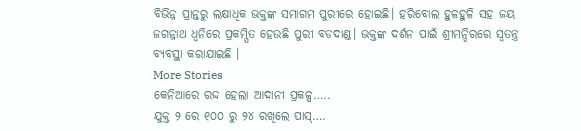ବିଭିନ୍ନ ପ୍ରାନ୍ତରୁ ଲକ୍ଷାଧିକ ଭକ୍ତଙ୍କ ସମାଗମ ପୁରୀରେ ହୋଇଛି। ହରିବୋଲ ହୁଳହୁଳି ସହ ଜୟ ଜଗନ୍ନାଥ ଧ୍ୱନିରେ ପ୍ରକମ୍ପିତ ହେଉଛି ପୁରୀ ବଡଦାଣ୍ଡ। ଭକ୍ତଙ୍କ ଦର୍ଶନ ପାଇଁ ଶ୍ରୀମନ୍ଦିରରେ ସ୍ୱତନ୍ତ୍ର ବ୍ୟବସ୍ଥା କରାଯାଇଛି ।
More Stories
କେନିଆରେ ରଦ୍ଦ ହେଲା ଆଦାନୀ ପ୍ରକଳ୍ପ…..
ଯୁକ୍ତ ୨ ରେ ୧୦୦ ରୁ ୨୪ ରଖିଲେ ପାସ୍….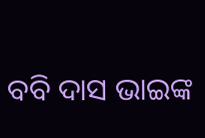ବବି ଦାସ ଭାଇଙ୍କ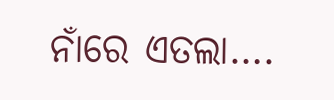ନାଁରେ ଏତଲା….